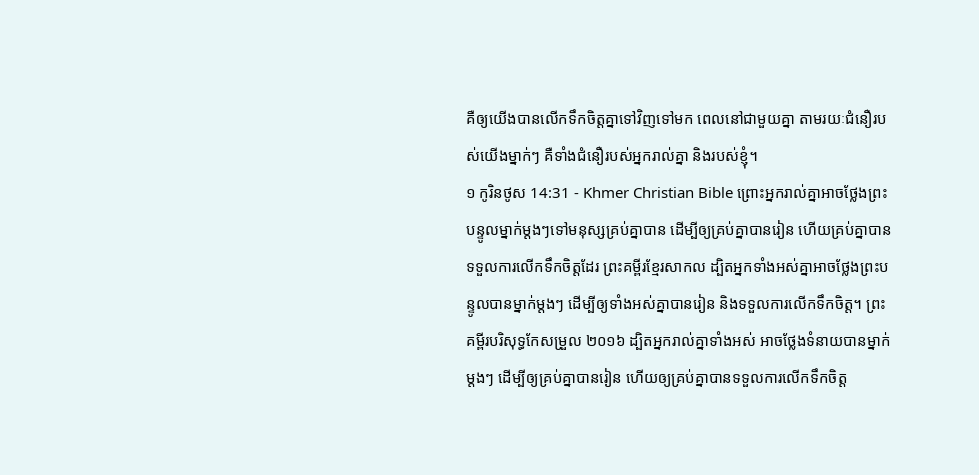គឺឲ្យយើងបានលើកទឹកចិត្តគ្នាទៅវិញទៅមក ពេលនៅជាមួយគ្នា តាមរយៈជំនឿរបស់យើងម្នាក់ៗ គឺទាំងជំនឿរបស់អ្នករាល់គ្នា និងរបស់ខ្ញុំ។
១ កូរិនថូស 14:31 - Khmer Christian Bible ព្រោះអ្នករាល់គ្នាអាចថ្លែងព្រះបន្ទូលម្នាក់ម្ដងៗទៅមនុស្សគ្រប់គ្នាបាន ដើម្បីឲ្យគ្រប់គ្នាបានរៀន ហើយគ្រប់គ្នាបានទទួលការលើកទឹកចិត្តដែរ ព្រះគម្ពីរខ្មែរសាកល ដ្បិតអ្នកទាំងអស់គ្នាអាចថ្លែងព្រះបន្ទូលបានម្នាក់ម្ដងៗ ដើម្បីឲ្យទាំងអស់គ្នាបានរៀន និងទទួលការលើកទឹកចិត្ត។ ព្រះគម្ពីរបរិសុទ្ធកែសម្រួល ២០១៦ ដ្បិតអ្នករាល់គ្នាទាំងអស់ អាចថ្លែងទំនាយបានម្នាក់ម្តងៗ ដើម្បីឲ្យគ្រប់គ្នាបានរៀន ហើយឲ្យគ្រប់គ្នាបានទទួលការលើកទឹកចិត្ត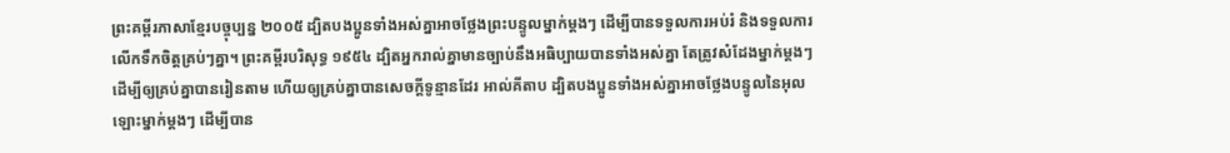ព្រះគម្ពីរភាសាខ្មែរបច្ចុប្បន្ន ២០០៥ ដ្បិតបងប្អូនទាំងអស់គ្នាអាចថ្លែងព្រះបន្ទូលម្នាក់ម្ដងៗ ដើម្បីបានទទួលការអប់រំ និងទទួលការលើកទឹកចិត្តគ្រប់ៗគ្នា។ ព្រះគម្ពីរបរិសុទ្ធ ១៩៥៤ ដ្បិតអ្នករាល់គ្នាមានច្បាប់នឹងអធិប្បាយបានទាំងអស់គ្នា តែត្រូវសំដែងម្នាក់ម្តងៗ ដើម្បីឲ្យគ្រប់គ្នាបានរៀនតាម ហើយឲ្យគ្រប់គ្នាបានសេចក្ដីទូន្មានដែរ អាល់គីតាប ដ្បិតបងប្អូនទាំងអស់គ្នាអាចថ្លែងបន្ទូលនៃអុលឡោះម្នាក់ម្ដងៗ ដើម្បីបាន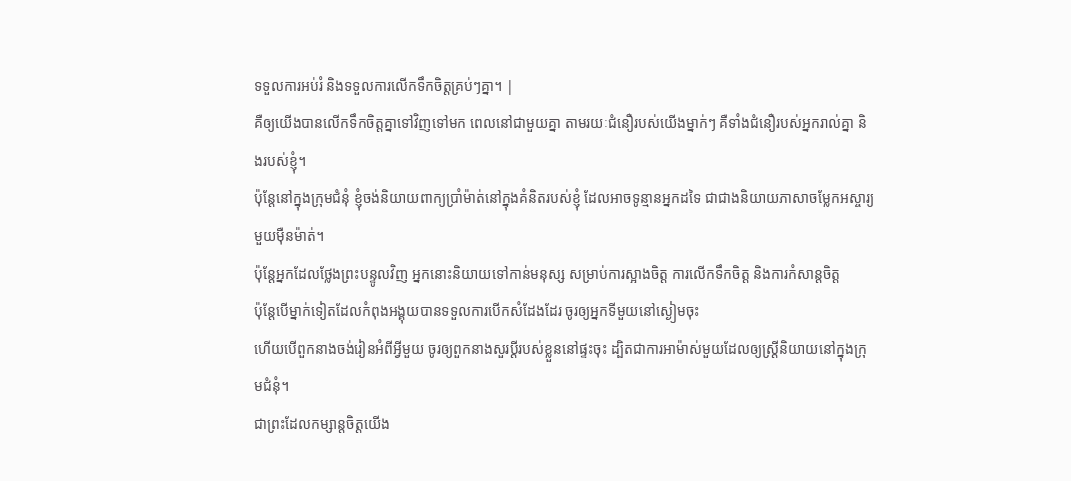ទទួលការអប់រំ និងទទួលការលើកទឹកចិត្ដគ្រប់ៗគ្នា។ |
គឺឲ្យយើងបានលើកទឹកចិត្តគ្នាទៅវិញទៅមក ពេលនៅជាមួយគ្នា តាមរយៈជំនឿរបស់យើងម្នាក់ៗ គឺទាំងជំនឿរបស់អ្នករាល់គ្នា និងរបស់ខ្ញុំ។
ប៉ុន្ដែនៅក្នុងក្រុមជំនុំ ខ្ញុំចង់និយាយពាក្យប្រាំម៉ាត់នៅក្នុងគំនិតរបស់ខ្ញុំ ដែលអាចទូន្មានអ្នកដទៃ ជាជាងនិយាយភាសាចម្លែកអស្ចារ្យមួយម៉ឺនម៉ាត់។
ប៉ុន្ដែអ្នកដែលថ្លែងព្រះបន្ទូលវិញ អ្នកនោះនិយាយទៅកាន់មនុស្ស សម្រាប់ការស្អាងចិត្ដ ការលើកទឹកចិត្ដ និងការកំសាន្ដចិត្ដ
ប៉ុន្ដែបើម្នាក់ទៀតដែលកំពុងអង្គុយបានទទួលការបើកសំដែងដែរ ចូរឲ្យអ្នកទីមួយនៅស្ងៀមចុះ
ហើយបើពួកនាងចង់រៀនអំពីអ្វីមួយ ចូរឲ្យពួកនាងសួរប្ដីរបស់ខ្លួននៅផ្ទះចុះ ដ្បិតជាការអាម៉ាស់មួយដែលឲ្យស្រ្ដីនិយាយនៅក្នុងក្រុមជំនុំ។
ជាព្រះដែលកម្សាន្ដចិត្ដយើង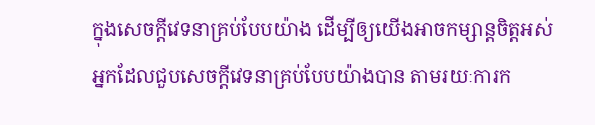ក្នុងសេចក្ដីវេទនាគ្រប់បែបយ៉ាង ដើម្បីឲ្យយើងអាចកម្សាន្ដចិត្ដអស់អ្នកដែលជួបសេចក្ដីវេទនាគ្រប់បែបយ៉ាងបាន តាមរយៈការក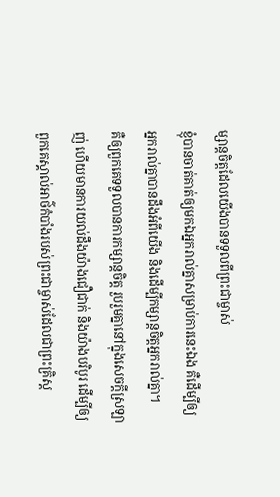ម្សាន្ដចិត្ដដែលយើងបានទទួលពីព្រះជាម្ចាស់
ខ្ញុំបានចាត់គាត់ឲ្យមកឯអ្នករាល់គ្នាសម្រាប់ការនេះឯង គឺដើម្បីឲ្យអ្នករាល់គ្នាបានដឹងអំពីយើង និងដើម្បីកម្សាន្តចិត្តអ្នករាល់គ្នា។
គឺឲ្យពួកគេទទួលបានការកម្សាន្ដចិត្ដ រួបរួមគ្នានៅក្នុងសេចក្ដីស្រឡាញ់ ហើយមានការយល់ដឹងយ៉ាងជឿជាក់ និងយ៉ាងបរិបូរ ដើម្បីឲ្យពួកគេស្គាល់អាថ៌កំបាំងរបស់ព្រះជាម្ចាស់ដែលជាព្រះគ្រិស្ដ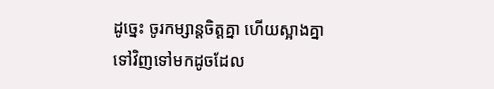ដូច្នេះ ចូរកម្សាន្ដចិត្ដគ្នា ហើយស្អាងគ្នាទៅវិញទៅមកដូចដែល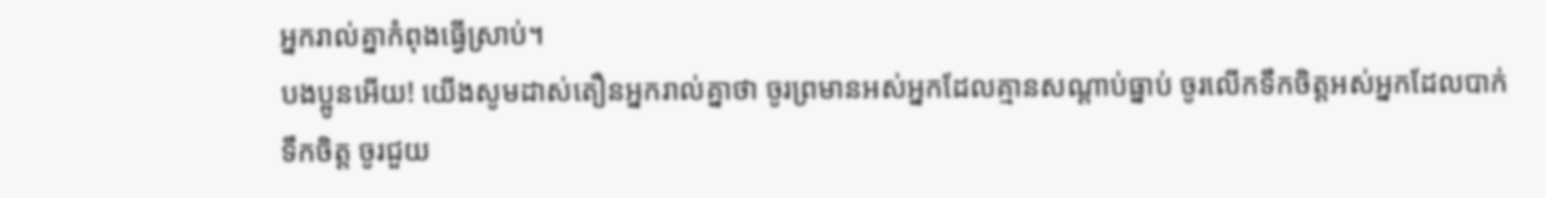អ្នករាល់គ្នាកំពុងធ្វើស្រាប់។
បងប្អូនអើយ! យើងសូមដាស់តឿនអ្នករាល់គ្នាថា ចូរព្រមានអស់អ្នកដែលគ្មានសណ្ដាប់ធ្នាប់ ចូរលើកទឹកចិត្ដអស់អ្នកដែលបាក់ទឹកចិត្ដ ចូរជួយ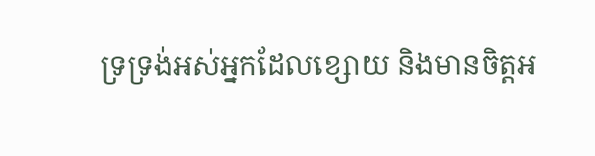ទ្រទ្រង់អស់អ្នកដែលខ្សោយ និងមានចិត្ដអ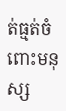ត់ធ្មត់ចំពោះមនុស្ស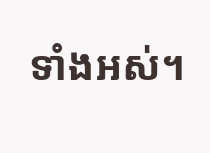ទាំងអស់។